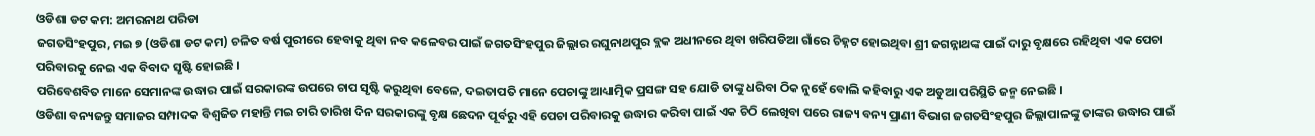ଓଡିଶା ଡଟ କମ: ଅମରନାଥ ପରିଡା
ଜଗତସିଂହପୁର, ମଇ ୭ (ଓଡିଶା ଡଟ କମ) ଚଳିତ ବର୍ଷ ପୁରୀରେ ହେବାକୁ ଥିବା ନବ କଳେବର ପାଇଁ ଜଗତସିଂହପୁର ଜିଲ୍ଲାର ରଘୁନାଥପୁର ବ୍ଲକ ଅଧୀନରେ ଥିବା ଖରିପଡିଆ ଗାଁରେ ଚିହ୍ନଟ ହୋଇଥିବା ଶ୍ରୀ ଜଗନ୍ନାଥଙ୍କ ପାଇଁ ଦାରୁ ବୃକ୍ଷରେ ରହିଥିବା ଏକ ପେଚା ପରିବାରକୁ ନେଇ ଏକ ବିବାଦ ସୃଷ୍ଟି ହୋଇଛି ।
ପରିବେଶବିତ ମାନେ ସେମାନଙ୍କ ଉଦ୍ଧାର ପାଇଁ ସରକାରଙ୍କ ଉପରେ ଚାପ ସୃଷ୍ଟି କରୁଥିବା ବେଳେ, ଦଇତାପତି ମାନେ ପେଚାଙ୍କୁ ଆଧ୍ୟାତ୍ମିକ ପ୍ରସଙ୍ଗ ସହ ଯୋଡି ତାଙ୍କୁ ଧରିବା ଠିକ ନୁହେଁ ବୋଲି କହିବାରୁ ଏକ ଅଡୁଆ ପରିସ୍ଥିତି ଜନ୍ମ ନେଇଛି ।
ଓଡିଶା ବନ୍ୟଜନ୍ତୁ ସମାଜର ସମ୍ପାଦକ ବିଶ୍ଵଜିତ ମହାନ୍ତି ମଇ ଚାରି ତାରିଖ ଦିନ ସରକାରଙ୍କୁ ବୃକ୍ଷ ଛେଦନ ପୂର୍ବରୁ ଏହି ପେଚା ପରିବାରକୁ ଉଦ୍ଧାର କରିବା ପାଇଁ ଏକ ଚିଠି ଲେଖିବା ପରେ ରାଜ୍ୟ ବନ୍ୟ ପ୍ରାଣୀ ବିଭାଗ ଜଗତସିଂହପୁର ଜିଲ୍ଲାପାଳଙ୍କୁ ତାଙ୍କର ଉଦ୍ଧାର ପାଇଁ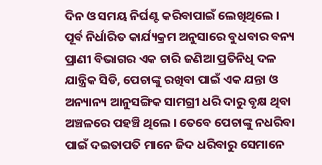ଦିନ ଓ ସମୟ ନିର୍ଘଣ୍ଟ କରିବାପାଇଁ ଲେଖିଥିଲେ ।
ପୂର୍ବ ନିର୍ଧାରିତ କାର୍ଯ୍ୟକ୍ରମ ଅନୁସାରେ ବୁଧବାର ବନ୍ୟ ପ୍ରାଣୀ ବିଭାଗର ଏକ ଚାରି ଜଣିଆ ପ୍ରତିନିଧି ଦଳ ଯାନ୍ତ୍ରିକ ସିଡି, ପେଚାଙ୍କୁ ରଖିବା ପାଇଁ ଏକ ଯନ୍ତା ଓ ଅନ୍ୟାନ୍ୟ ଆନୁସଙ୍ଗିକ ସାମଗ୍ରୀ ଧରି ଦାରୁ ବୃକ୍ଷ ଥିବା ଅଞ୍ଚଳରେ ପହଞ୍ଚି ଥିଲେ । ତେବେ ପେଚାଙ୍କୁ ନଧରିବା ପାଇଁ ଦଇତାପତି ମାନେ ଜିଦ ଧରିବାରୁ ସେମାନେ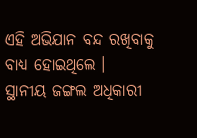ଏହି ଅଭିଯାନ ବନ୍ଦ ରଖିବାକୁ ବାଧ୍ୟ ହୋଇଥିଲେ ।
ସ୍ଥାନୀୟ ଜଙ୍ଗଲ ଅଧିକାରୀ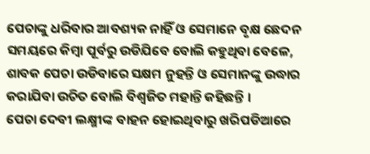ପେଚାଙ୍କୁ ଧରିବାର ଆବଶ୍ୟକ ନାହିଁ ଓ ସେମାନେ ବୃକ୍ଷ ଛେଦନ ସମୟରେ କିମ୍ବା ପୂର୍ବରୁ ଉଡିଯିବେ ବୋଲି କହୁଥିବା ବେଳେ, ଶାବକ ପେଚା ଉଡିବାରେ ସକ୍ଷମ ନୁହନ୍ତି ଓ ସେମାନଙ୍କୁ ଉଦ୍ଧାର କରାଯିବା ଉଚିତ ବୋଲି ବିଶ୍ଵଜିତ ମହାନ୍ତି କହିଛନ୍ତି ।
ପେଚା ଦେବୀ ଲକ୍ଷ୍ମୀଙ୍କ ବାହନ ହୋଇଥିବାରୁ ଖରିପଡିଆରେ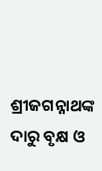ଶ୍ରୀଜଗନ୍ନାଥଙ୍କ ଦାରୁ ବୃକ୍ଷ ଓ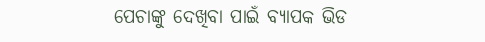ପେଚାଙ୍କୁ ଦେଖିବା ପାଇଁ ବ୍ୟାପକ ଭିଡ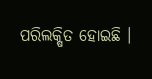ପରିଲକ୍ଷିତ ହୋଇଛି ।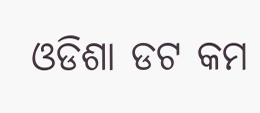ଓଡିଶା ଡଟ କମ